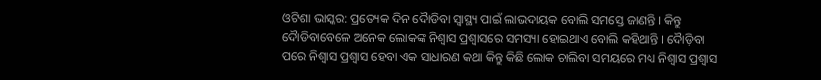ଓଟିଶା ଭାସ୍କର: ପ୍ରତ୍ୟେକ ଦିନ ଦୈାଡିବା ସ୍ୱାସ୍ଥ୍ୟ ପାଇଁ ଲାଭଦାୟକ ବୋଲି ସମସ୍ତେ ଜାଣନ୍ତି । କିନ୍ତୁ ଦୈାଡିବାବେଳେ ଅନେକ ଲୋକଙ୍କ ନିଶ୍ୱାସ ପ୍ରଶ୍ୱାସରେ ସମସ୍ୟା ହୋଇଥାଏ ବୋଲି କହିଥାନ୍ତି । ଦୈାଡ଼ିବା ପରେ ନିଶ୍ୱାସ ପ୍ରଶ୍ୱାସ ହେବା ଏକ ସାଧାରଣ କଥା କିନ୍ତୁ କିଛି ଲୋକ ଚାଲିବା ସମୟରେ ମଧ୍ୟ ନିଶ୍ୱାସ ପ୍ରଶ୍ୱାସ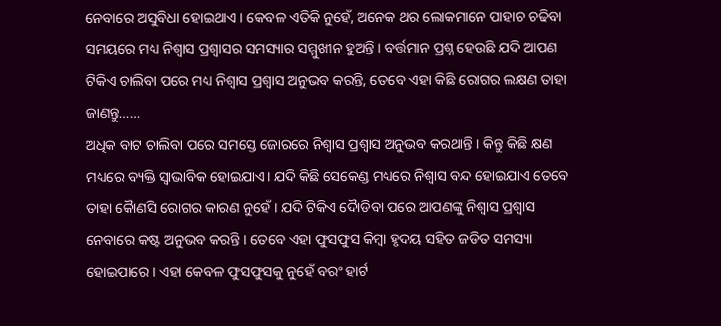ନେବାରେ ଅସୁବିଧା ହୋଇଥାଏ । କେବଳ ଏତିକି ନୁହେଁ, ଅନେକ ଥର ଲୋକମାନେ ପାହାଚ ଚଢିବା ସମୟରେ ମଧ୍ୟ ନିଶ୍ୱାସ ପ୍ରଶ୍ୱାସର ସମସ୍ୟାର ସମ୍ମୁଖୀନ ହୁଅନ୍ତି । ବର୍ତ୍ତମାନ ପ୍ରଶ୍ନ ହେଉଛି ଯଦି ଆପଣ ଟିକିଏ ଚାଲିବା ପରେ ମଧ୍ୟ ନିଶ୍ୱାସ ପ୍ରଶ୍ୱାସ ଅନୁଭବ କରନ୍ତି, ତେବେ ଏହା କିଛି ରୋଗର ଲକ୍ଷଣ ତାହା ଜାଣନ୍ତୁ……
ଅଧିକ ବାଟ ଚାଲିବା ପରେ ସମସ୍ତେ ଜୋରରେ ନିଶ୍ୱାସ ପ୍ରଶ୍ୱାସ ଅନୁଭବ କରଥାନ୍ତି । କିନ୍ତୁ କିଛି କ୍ଷଣ ମଧ୍ୟରେ ବ୍ୟକ୍ତି ସ୍ୱାଭାବିକ ହୋଇଯାଏ। ଯଦି କିଛି ସେକେଣ୍ଡ ମଧ୍ୟରେ ନିଶ୍ୱାସ ବନ୍ଦ ହୋଇଯାଏ ତେବେ ତାହା କୈାଣସି ରୋଗର କାରଣ ନୁହେଁ । ଯଦି ଟିକିଏ ଦୈାଡିବା ପରେ ଆପଣଙ୍କୁ ନିଶ୍ୱାସ ପ୍ରଶ୍ୱାସ ନେବାରେ କଷ୍ଟ ଅନୁଭବ କରନ୍ତି । ତେବେ ଏହା ଫୁସଫୁସ କିମ୍ବା ହୃଦୟ ସହିତ ଜଡିତ ସମସ୍ୟା ହୋଇପାରେ । ଏହା କେବଳ ଫୁସଫୁସକୁ ନୁହେଁ ବରଂ ହାର୍ଟ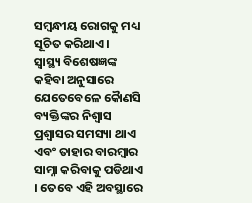ସମ୍ବନ୍ଧୀୟ ରୋଗକୁ ମଧ୍ୟ ସୂଚିତ କରିଥାଏ ।
ସ୍ୱାସ୍ଥ୍ୟ ବିଶେଷଜ୍ଞଙ୍କ କହିବା ଅନୁସାରେ ଯେତେବେଳେ କୈାଣସି ବ୍ୟକ୍ତିଙ୍କର ନିଶ୍ୱାସ ପ୍ରଶ୍ୱାସର ସମସ୍ୟା ଥାଏ ଏବଂ ତାହାର ବାରମ୍ବାର ସାମ୍ନା କରିବାକୁ ପଡିଥାଏ । ତେବେ ଏହି ଅବସ୍ଥାରେ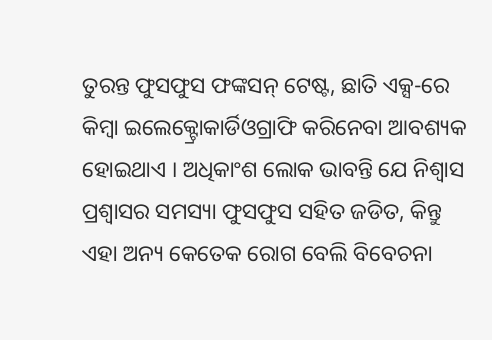ତୁରନ୍ତ ଫୁସଫୁସ ଫଙ୍କସନ୍ ଟେଷ୍ଟ, ଛାତି ଏକ୍ସ-ରେ କିମ୍ବା ଇଲେକ୍ଟ୍ରୋକାର୍ଡିଓଗ୍ରାଫି କରିନେବା ଆବଶ୍ୟକ ହୋଇଥାଏ । ଅଧିକାଂଶ ଲୋକ ଭାବନ୍ତି ଯେ ନିଶ୍ୱାସ ପ୍ରଶ୍ୱାସର ସମସ୍ୟା ଫୁସଫୁସ ସହିତ ଜଡିତ, କିନ୍ତୁ ଏହା ଅନ୍ୟ କେତେକ ରୋଗ ବେଲି ବିବେଚନା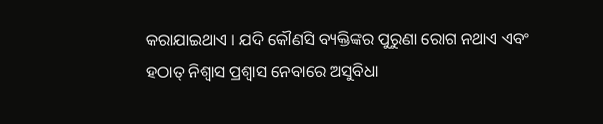କରାଯାଇଥାଏ । ଯଦି କୌଣସି ବ୍ୟକ୍ତିଙ୍କର ପୁରୁଣା ରୋଗ ନଥାଏ ଏବଂ ହଠାତ୍ ନିଶ୍ୱାସ ପ୍ରଶ୍ୱାସ ନେବାରେ ଅସୁବିଧା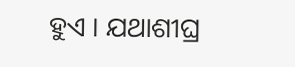ହୁଏ । ଯଥାଶୀଘ୍ର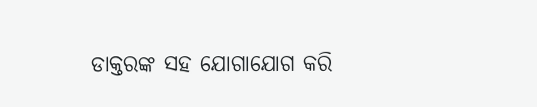ଡାକ୍ତରଙ୍କ ସହ ଯୋଗାଯୋଗ କରି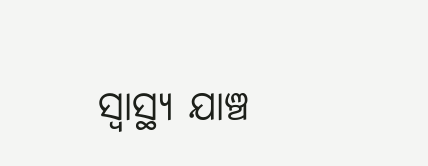ସ୍ୱାସ୍ଥ୍ୟ ଯାଞ୍ଚ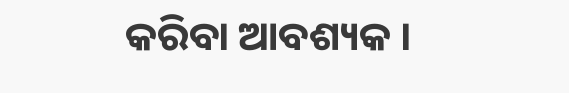କରିବା ଆବଶ୍ୟକ ।